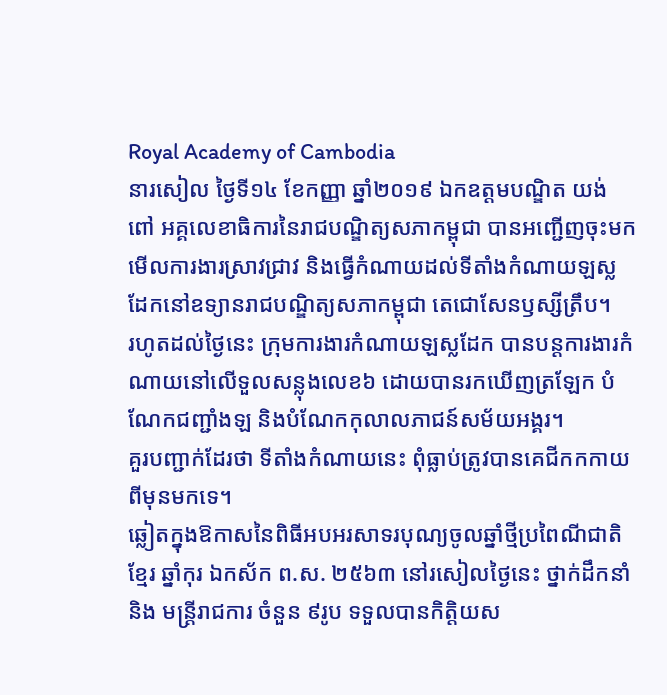Royal Academy of Cambodia
នារសៀល ថ្ងៃទី១៤ ខែកញ្ញា ឆ្នាំ២០១៩ ឯកឧត្តមបណ្ឌិត យង់ ពៅ អគ្គលេខាធិការនៃរាជបណ្ឌិត្យសភាកម្ពុជា បានអញ្ជើញចុះមកមើលការងារស្រាវជ្រាវ និងធ្វើកំណាយដល់ទីតាំងកំណាយឡស្លដែកនៅឧទ្យានរាជបណ្ឌិត្យសភាកម្ពុជា តេជោសែនឫស្សីត្រឹប។
រហូតដល់ថ្ងៃនេះ ក្រុមការងារកំណាយឡស្លដែក បានបន្តការងារកំណាយនៅលើទួលសន្លុងលេខ៦ ដោយបានរកឃើញត្រឡែក បំណែកជញ្ជាំងឡ និងបំណែកកុលាលភាជន៍សម័យអង្គរ។
គួរបញ្ជាក់ដែរថា ទីតាំងកំណាយនេះ ពុំធ្លាប់ត្រូវបានគេជីកកកាយពីមុនមកទេ។
ឆ្លៀតក្នុងឱកាសនៃពិធីអបអរសាទរបុណ្យចូលឆ្នាំថ្មីប្រពៃណីជាតិខ្មែរ ឆ្នាំកុរ ឯកស័ក ព.ស. ២៥៦៣ នៅរសៀលថ្ងៃនេះ ថ្នាក់ដឹកនាំ និង មន្ត្រីរាជការ ចំនួន ៩រូប ទទួលបានកិត្តិយស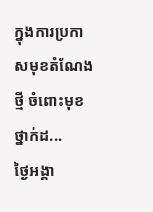ក្នុងការប្រកាសមុខតំណែងថ្មី ចំពោះមុខថ្នាក់ដ...
ថ្ងៃអង្គា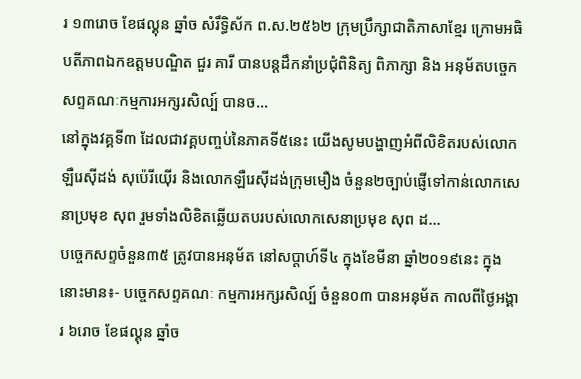រ ១៣រោច ខែផល្គុន ឆ្នាំច សំរឹទ្ធិស័ក ព.ស.២៥៦២ ក្រុមប្រឹក្សាជាតិភាសាខ្មែរ ក្រោមអធិបតីភាពឯកឧត្តមបណ្ឌិត ជួរ គារី បានបន្តដឹកនាំប្រជុំពិនិត្យ ពិភាក្សា និង អនុម័តបច្ចេកសព្ទគណៈកម្មការអក្សរសិល្ប៍ បានច...
នៅក្នុងវគ្គទី៣ ដែលជាវគ្គបញ្ចប់នៃភាគទី៥នេះ យើងសូមបង្ហាញអំពីលិខិតរបស់លោកឡឺរេស៊ីដង់ សុប៉េរីយ៉ើរ និងលោកឡឺរេស៊ីដង់ក្រុមមឿង ចំនួន២ច្បាប់ផ្ញើទៅកាន់លោកសេនាប្រមុខ សុព រួមទាំងលិខិតឆ្លើយតបរបស់លោកសេនាប្រមុខ សុព ដ...
បច្ចេកសព្ទចំនួន៣៥ ត្រូវបានអនុម័ត នៅសប្តាហ៍ទី៤ ក្នុងខែមីនា ឆ្នាំ២០១៩នេះ ក្នុងនោះមាន៖- បច្ចេកសព្ទគណៈ កម្មការអក្សរសិល្ប៍ ចំនួន០៣ បានអនុម័ត កាលពីថ្ងៃអង្គារ ៦រោច ខែផល្គុន ឆ្នាំច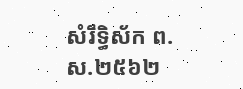សំរឹទ្ធិស័ក ព.ស.២៥៦២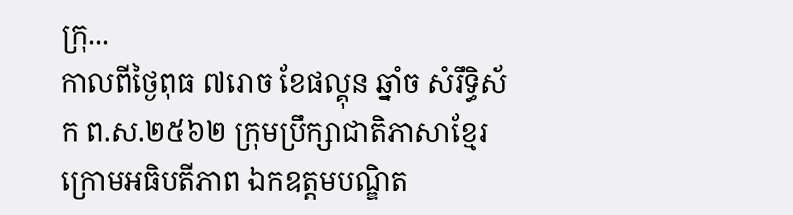ក្រុ...
កាលពីថ្ងៃពុធ ៧រោច ខែផល្គុន ឆ្នាំច សំរឹទ្ធិស័ក ព.ស.២៥៦២ ក្រុមប្រឹក្សាជាតិភាសាខ្មែរ ក្រោមអធិបតីភាព ឯកឧត្តមបណ្ឌិត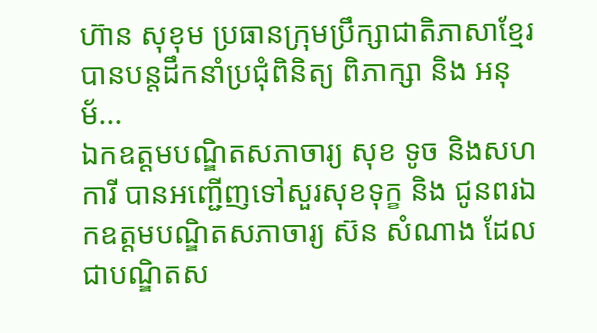ហ៊ាន សុខុម ប្រធានក្រុមប្រឹក្សាជាតិភាសាខ្មែរ បានបន្តដឹកនាំប្រជុំពិនិត្យ ពិភាក្សា និង អនុម័...
ឯកឧត្តមបណ្ឌិតសភាចារ្យ សុខ ទូច និងសហការី បានអញ្ជើញទៅសួរសុខទុក្ខ និង ជូនពរឯកឧត្តមបណ្ឌិតសភាចារ្យ ស៊ន សំណាង ដែលជាបណ្ឌិតស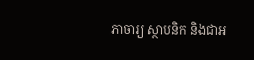ភាចារ្យ ស្ថាបនិក និងជាអ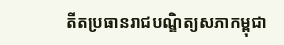តីតប្រធានរាជបណ្ឌិត្យសភាកម្ពុជា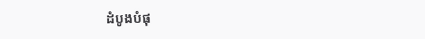ដំបូងបំផុ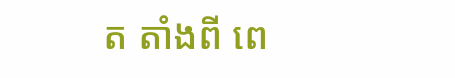ត តាំងពី ពេ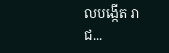លបង្កើត រាជ...